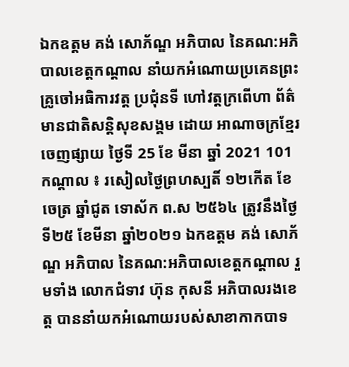ឯកឧត្តម គង់ សោភ័ណ្ឌ អភិបាល នៃគណ:អភិបាលខេត្តកណ្តាល នាំយកអំណោយប្រគេនព្រះគ្រូចៅអធិការវត្ត ប្រជុំនទី ហៅវត្តក្រពើហា ព័ត៌មានជាតិសន្តិសុខសង្គម ដោយ អាណាចក្រខ្មែរ ចេញផ្សាយ ថ្ងៃទី 25 ខែ មីនា ឆ្នាំ 2021 101 កណ្តាល ៖ រសៀលថ្ងៃព្រហស្បតិ៍ ១២កើត ខែចេត្រ ឆ្នាំជូត ទោស័ក ព.ស ២៥៦៤ ត្រូវនឹងថ្ងៃទី២៥ ខែមីនា ឆ្នាំ២០២១ ឯកឧត្តម គង់ សោភ័ណ្ឌ អភិបាល នៃគណ:អភិបាលខេត្តកណ្តាល រួមទាំង លោកជំទាវ ហ៊ុន កុសនី អភិបាលរងខេត្ត បាននាំយកអំណោយរបស់សាខាកាកបាទ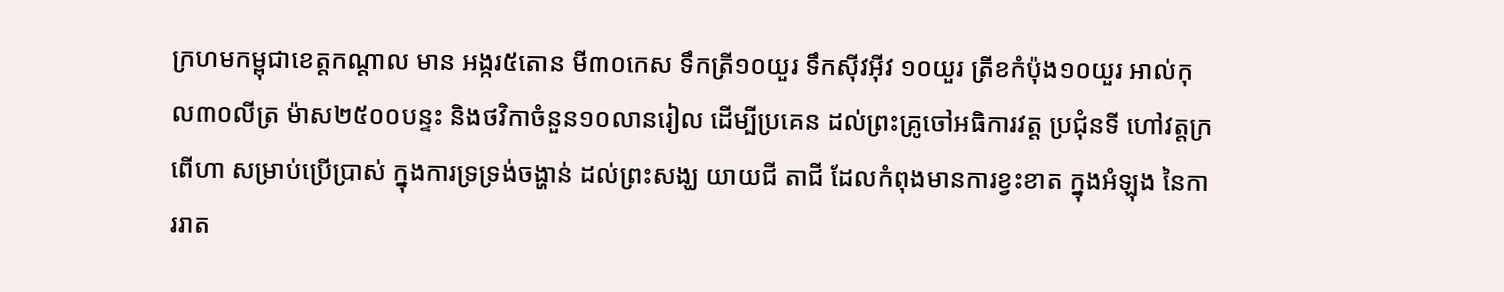ក្រហមកម្ពុជាខេត្តកណ្តាល មាន អង្ករ៥តោន មី៣០កេស ទឹកត្រី១០យួរ ទឹកស៊ីវអ៊ីវ ១០យួរ ត្រីខកំប៉ុង១០យួរ អាល់កុល៣០លីត្រ ម៉ាស២៥០០បន្ទះ និងថវិកាចំនួន១០លានរៀល ដើម្បីប្រគេន ដល់ព្រះគ្រូចៅអធិការវត្ត ប្រជុំនទី ហៅវត្តក្រពើហា សម្រាប់ប្រើប្រាស់ ក្នុងការទ្រទ្រង់ចង្ហាន់ ដល់ព្រះសង្ឃ យាយជី តាជី ដែលកំពុងមានការខ្វះខាត ក្នុងអំឡុង នៃការរាត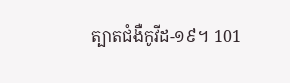ត្បាតជំងឺកូវីដ-១៩។ 101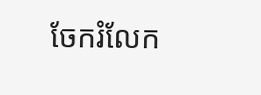ចែករំលែក